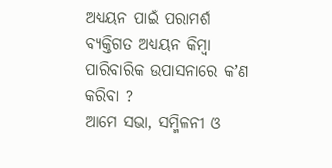ଅଧ୍ୟୟନ ପାଇଁ ପରାମର୍ଶ
ବ୍ୟକ୍ତିଗତ ଅଧ୍ୟୟନ କିମ୍ବା ପାରିବାରିକ ଉପାସନାରେ କʼଣ କରିବା ?
ଆମେ ସଭା, ସମ୍ମିଳନୀ ଓ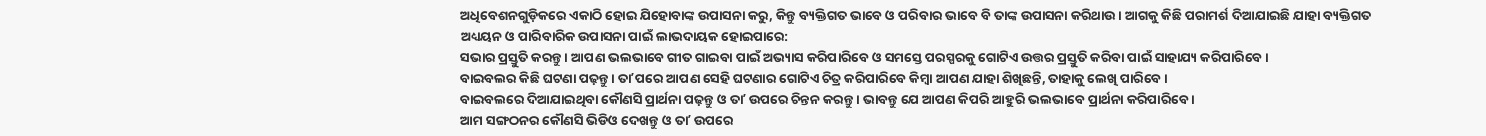ଅଧିବେଶନଗୁଡ଼ିକରେ ଏକାଠି ହୋଇ ଯିହୋବାଙ୍କ ଉପାସନା କରୁ, କିନ୍ତୁ ବ୍ୟକ୍ତିଗତ ଭାବେ ଓ ପରିବାର ଭାବେ ବି ତାଙ୍କ ଉପାସନା କରିଥାଉ । ଆଗକୁ କିଛି ପରାମର୍ଶ ଦିଆଯାଇଛି ଯାହା ବ୍ୟକ୍ତିଗତ ଅଧ୍ୟୟନ ଓ ପାରିବାରିକ ଉପାସନା ପାଇଁ ଲାଭଦାୟକ ହୋଇପାରେ:
ସଭାର ପ୍ରସ୍ତୁତି କରନ୍ତୁ । ଆପଣ ଭଲଭାବେ ଗୀତ ଗାଇବା ପାଇଁ ଅଭ୍ୟାସ କରିପାରିବେ ଓ ସମସ୍ତେ ପରସ୍ପରକୁ ଗୋଟିଏ ଉତ୍ତର ପ୍ରସ୍ତୁତି କରିବା ପାଇଁ ସାହାଯ୍ୟ କରିପାରିବେ ।
ବାଇବଲର କିଛି ଘଟଣା ପଢ଼ନ୍ତୁ । ତାʼପରେ ଆପଣ ସେହି ଘଟଣାର ଗୋଟିଏ ଚିତ୍ର କରିପାରିବେ କିମ୍ବା ଆପଣ ଯାହା ଶିଖିଛନ୍ତି, ତାହାକୁ ଲେଖି ପାରିବେ ।
ବାଇବଲରେ ଦିଆଯାଇଥିବା କୌଣସି ପ୍ରାର୍ଥନା ପଢ଼ନ୍ତୁ ଓ ତାʼ ଉପରେ ଚିନ୍ତନ କରନ୍ତୁ । ଭାବନ୍ତୁ ଯେ ଆପଣ କିପରି ଆହୁରି ଭଲଭାବେ ପ୍ରାର୍ଥନା କରିପାରିବେ ।
ଆମ ସଙ୍ଗଠନର କୌଣସି ଭିଡିଓ ଦେଖନ୍ତୁ ଓ ତାʼ ଉପରେ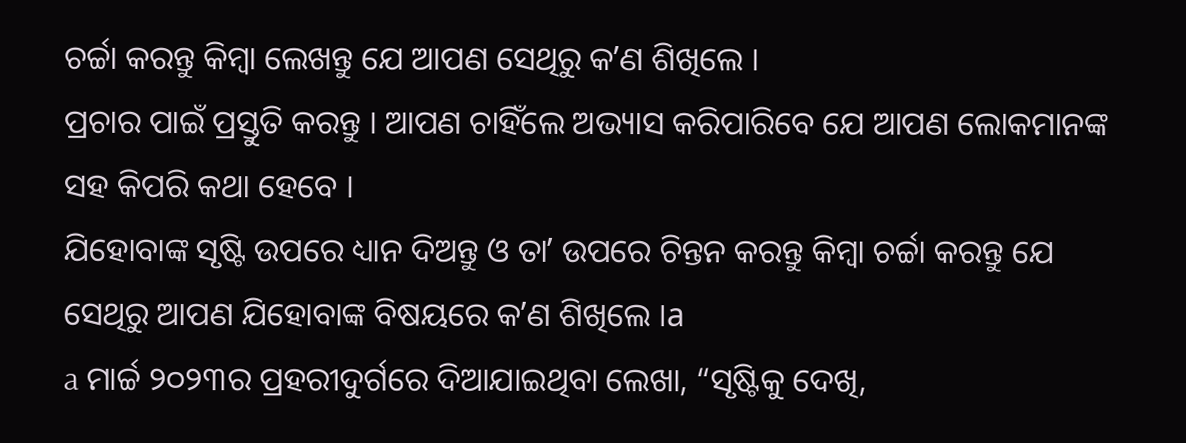ଚର୍ଚ୍ଚା କରନ୍ତୁ କିମ୍ବା ଲେଖନ୍ତୁ ଯେ ଆପଣ ସେଥିରୁ କʼଣ ଶିଖିଲେ ।
ପ୍ରଚାର ପାଇଁ ପ୍ରସ୍ତୁତି କରନ୍ତୁ । ଆପଣ ଚାହିଁଲେ ଅଭ୍ୟାସ କରିପାରିବେ ଯେ ଆପଣ ଲୋକମାନଙ୍କ ସହ କିପରି କଥା ହେବେ ।
ଯିହୋବାଙ୍କ ସୃଷ୍ଟି ଉପରେ ଧ୍ୟାନ ଦିଅନ୍ତୁ ଓ ତାʼ ଉପରେ ଚିନ୍ତନ କରନ୍ତୁ କିମ୍ବା ଚର୍ଚ୍ଚା କରନ୍ତୁ ଯେ ସେଥିରୁ ଆପଣ ଯିହୋବାଙ୍କ ବିଷୟରେ କʼଣ ଶିଖିଲେ ।a
a ମାର୍ଚ୍ଚ ୨୦୨୩ର ପ୍ରହରୀଦୁର୍ଗରେ ଦିଆଯାଇଥିବା ଲେଖା, “ସୃଷ୍ଟିକୁ ଦେଖି,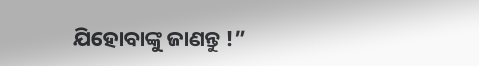ଯିହୋବାଙ୍କୁ ଜାଣନ୍ତୁ !”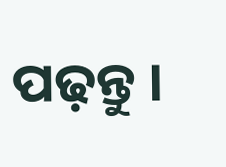ପଢ଼ନ୍ତୁ ।